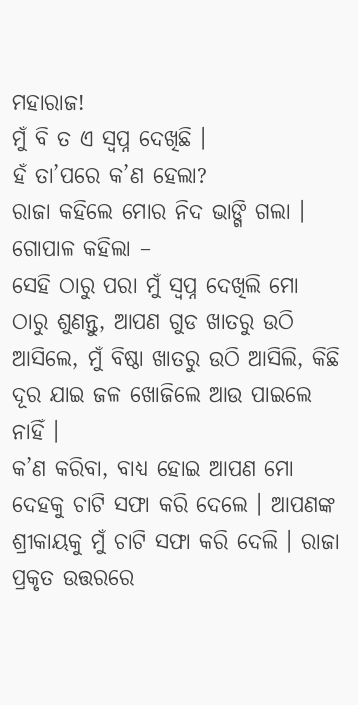ମହାରାଜ!
ମୁଁ ବି ତ ଏ ସ୍ୱପ୍ନ ଦେଖିଛି ।
ହଁ ତା’ପରେ କ’ଣ ହେଲା?
ରାଜା କହିଲେ ମୋର ନିଦ ଭାଙ୍ଗି ଗଲା ।
ଗୋପାଳ କହିଲା –
ସେହି ଠାରୁ ପରା ମୁଁ ସ୍ୱପ୍ନ ଦେଖିଲି ମୋ ଠାରୁ ଶୁଣନ୍ତୁ, ଆପଣ ଗୁଡ ଖାତରୁ ଉଠି ଆସିଲେ, ମୁଁ ବିଷ୍ଠା ଖାତରୁ ଉଠି ଆସିଲି, କିଛି ଦୂର ଯାଇ ଜଳ ଖୋଜିଲେ ଆଉ ପାଇଲେ ନାହିଁ ।
କ’ଣ କରିବା, ବାଧ୍ୟ ହୋଇ ଆପଣ ମୋ ଦେହକୁ ଚାଟି ସଫା କରି ଦେଲେ । ଆପଣଙ୍କ ଶ୍ରୀକାୟକୁ ମୁଁ ଚାଟି ସଫା କରି ଦେଲି । ରାଜା ପ୍ରକୃତ ଉତ୍ତରରେ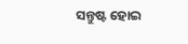ସନ୍ତୁଷ୍ଟ ହୋଇ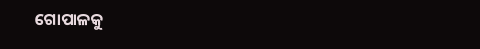ଗୋପାଳକୁ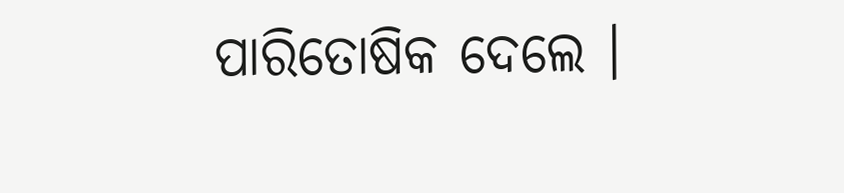ପାରିତୋଷିକ ଦେଲେ ।